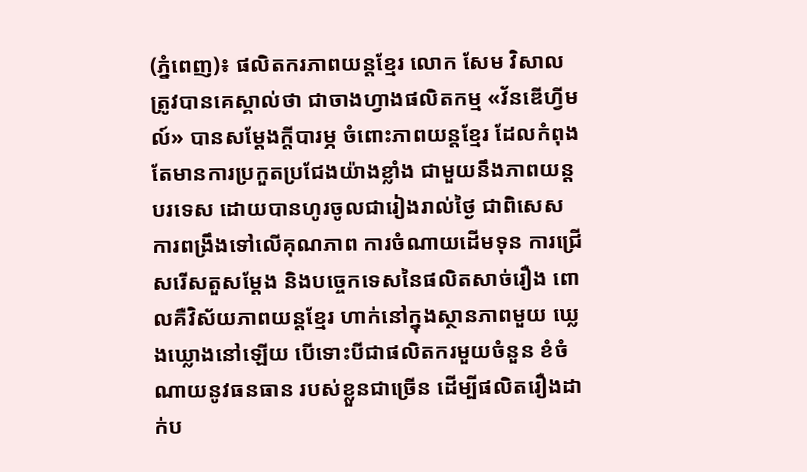(ភ្នំពេញ)៖ ផលិតករភាពយន្តខ្មែរ លោក សែម វិសាល ត្រូវបានគេស្គាល់ថា ជាចាងហ្វាងផលិតកម្ម «វ័នឌើហ្វីមល៍» បានសម្ដែងក្ដីបារម្ភ ចំពោះភាពយន្តខ្មែរ ដែលកំពុងតែមានការប្រកួតប្រជែងយ៉ាងខ្លាំង ជាមួយនឹងភាពយន្តបរទេស ដោយបានហូរចូលជារៀងរាល់ថ្ងៃ ជាពិសេសការពង្រឹងទៅលើគុណភាព ការចំណាយដើមទុន ការជ្រើសរើសតួសម្ដែង និងបច្ចេកទេសនៃផលិតសាច់រឿង ពោលគឺវិស័យភាពយន្តខ្មែរ ហាក់នៅក្នុងស្ថានភាពមួយ ឃ្លេងឃ្លោងនៅឡើយ បើទោះបីជាផលិតករមួយចំនួន ខំចំណាយនូវធនធាន របស់ខ្លួនជាច្រើន ដើម្បីផលិតរឿងដាក់ប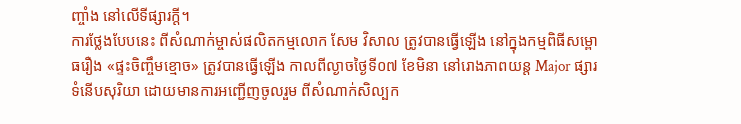ញ្ចាំង នៅលើទីផ្សារក្ដី។
ការថ្លែងបែបនេះ ពីសំណាក់ម្ចាស់ផលិតកម្មលោក សែម វិសាល ត្រូវបានធ្វើឡើង នៅក្នុងកម្មពិធីសម្ពោធរឿង «ផ្ទះចិញ្ចឹមខ្មោច» ត្រូវបានធ្វើឡើង កាលពីល្ងាចថ្ងៃទី០៧ ខែមិនា នៅរោងភាពយន្ត Major ផ្សារទំនើបសុរិយា ដោយមានការអញ្ជើញចូលរួម ពីសំណាក់សិល្បក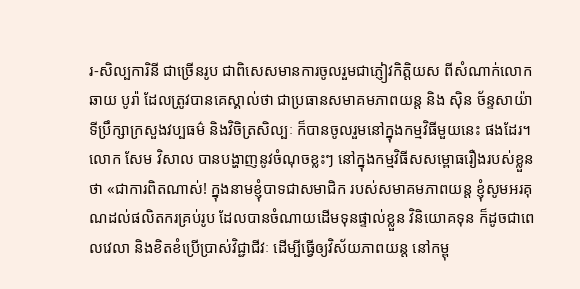រ-សិល្បការិនី ជាច្រើនរូប ជាពិសេសមានការចូលរួមជាភ្ញៀវកិត្តិយស ពីសំណាក់លោក ឆាយ បូរ៉ា ដែលត្រូវបានគេស្គាល់ថា ជាប្រធានសមាគមភាពយន្ត និង ស៊ិន ច័ន្ទសាយ៉ា ទីប្រឹក្សាក្រសួងវប្បធម៌ និងវិចិត្រសិល្បៈ ក៏បានចូលរួមនៅក្នុងកម្មវិធីមួយនេះ ផងដែរ។
លោក សែម វិសាល បានបង្ហាញនូវចំណុចខ្លះៗ នៅក្នុងកម្មវិធីសសម្ពោធរឿងរបស់ខ្លួនថា «ជាការពិតណាស់! ក្នុងនាមខ្ញុំបាទជាសមាជិក របស់សមាគមភាពយន្ត ខ្ញុំសូមអរគុណដល់ផលិតករគ្រប់រូប ដែលបានចំណាយដើមទុនផ្ទាល់ខ្លួន វិនិយោគទុន ក៏ដូចជាពេលវេលា និងខិតខំប្រើប្រាស់វិជ្ជាជីវៈ ដើម្បីធ្វើឲ្យវិស័យភាពយន្ត នៅកម្ពុ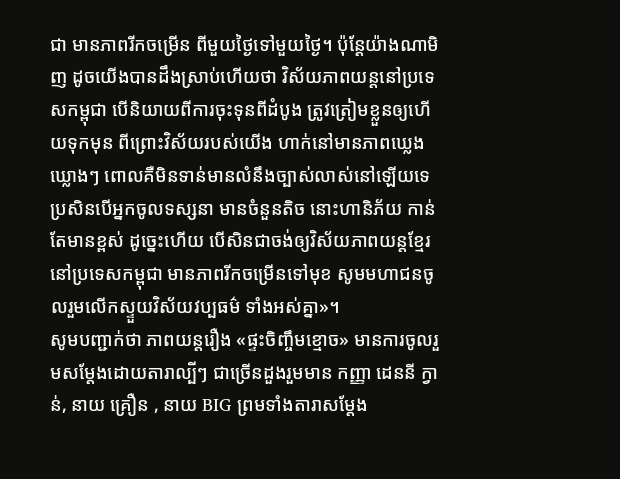ជា មានភាពរីកចម្រើន ពីមួយថ្ងៃទៅមួយថ្ងៃ។ ប៉ុន្តែយ៉ាងណាមិញ ដូចយើងបានដឹងស្រាប់ហើយថា វិស័យភាពយន្តនៅប្រទេសកម្ពុជា បើនិយាយពីការចុះទុនពីដំបូង ត្រូវត្រៀមខ្លួនឲ្យហើយទុកមុន ពីព្រោះវិស័យរបស់យើង ហាក់នៅមានភាពឃ្លេងឃ្លោងៗ ពោលគឺមិនទាន់មានលំនឹងច្បាស់លាស់នៅឡើយទេ ប្រសិនបើអ្នកចូលទស្សនា មានចំនួនតិច នោះហានិភ័យ កាន់តែមានខ្ពស់ ដូច្នេះហើយ បើសិនជាចង់ឲ្យវិស័យភាពយន្តខ្មែរ នៅប្រទេសកម្ពុជា មានភាពរីកចម្រើនទៅមុខ សូមមហាជនចូលរួមលើកស្ទួយវិស័យវប្បធម៌ ទាំងអស់គ្នា»។
សូមបញ្ជាក់ថា ភាពយន្តរឿង «ផ្ទះចិញ្ចឹមខ្មោច» មានការចូលរួមសម្ដែងដោយតារាល្បីៗ ជាច្រើនដួងរួមមាន កញ្ញា ដេននី ក្វាន់, នាយ គ្រឿន , នាយ BIG ព្រមទាំងតារាសម្ដែង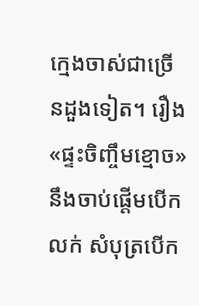ក្មេងចាស់ជាច្រើនដួងទៀត។ រឿង «ផ្ទះចិញ្ចឹមខ្មោច» នឹងចាប់ផ្ដើមបើកលក់ សំបុត្របើក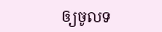ឲ្យចូលទ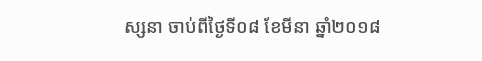ស្សនា ចាប់ពីថ្ងៃទី០៨ ខែមីនា ឆ្នាំ២០១៨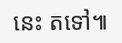នេះ តទៅ៕